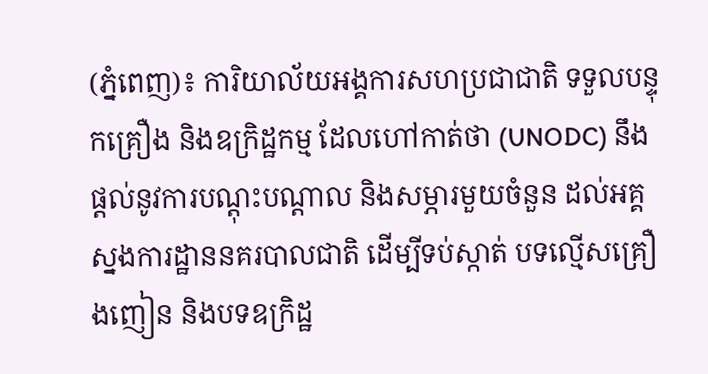(ភ្នំពេញ)៖ ការិយាល័យអង្គការសហប្រជាជាតិ ទទួលបន្ទុកគ្រឿង និងឧក្រិដ្ឋកម្ម ដែលហៅកាត់ថា (UNODC) នឹងផ្តល់នូវការបណ្តុះបណ្តាល និងសម្ភារមួយចំនួន ដល់អគ្គស្នងការដ្ឋាននគរបាលជាតិ ដើម្បីទប់ស្កាត់ បទល្មើសគ្រឿងញៀន និងបទឧក្រិដ្ឋ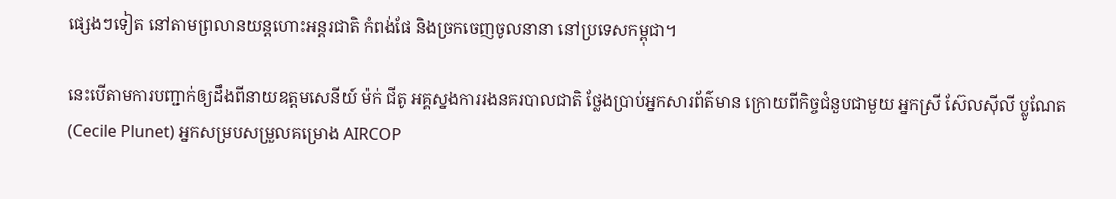ផ្សេងៗទៀត នៅតាមព្រលានយន្តហោះអន្តរជាតិ កំពង់ផែ និងច្រកចេញចូលនានា នៅប្រទេសកម្ពុជា។

នេះបើតាមការបញ្ជាក់ឲ្យដឹងពីនាយឧត្តមសេនីយ៍ ម៉ក់ ជីតូ អគ្គស្នងការរងនគរបាលជាតិ ថ្លែងប្រាប់អ្នកសារព័ត៌មាន ក្រោយពីកិច្ចជំនួបជាមួយ អ្នកស្រី ស៊ែលស៊ីលី ប្លូណែត (Cecile Plunet) អ្នកសម្របសម្រួលគម្រោង AIRCOP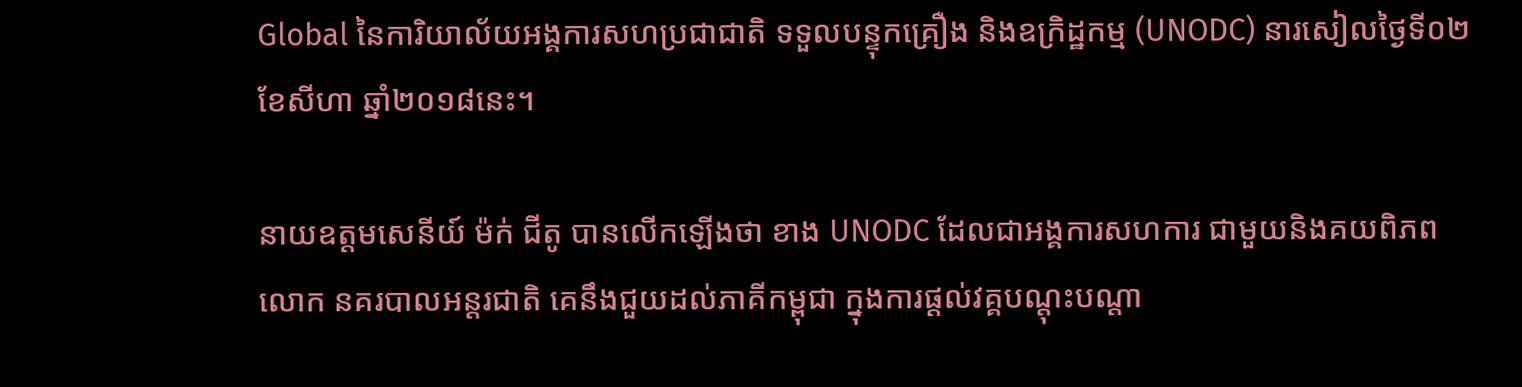Global នៃការិយាល័យអង្គការសហប្រជាជាតិ ទទួលបន្ទុកគ្រឿង និងឧក្រិដ្ឋកម្ម (UNODC) នារសៀលថ្ងៃទី០២ ខែសីហា ឆ្នាំ២០១៨នេះ។

នាយឧត្តមសេនីយ៍ ម៉ក់ ជីតូ បានលើកឡើងថា ខាង UNODC ដែលជាអង្គការសហការ ជាមួយនិងគយពិភពលោក នគរបាលអន្តរជាតិ គេនឹងជួយដល់ភាគីកម្ពុជា ក្នុងការផ្តល់វគ្គបណ្តុះបណ្តា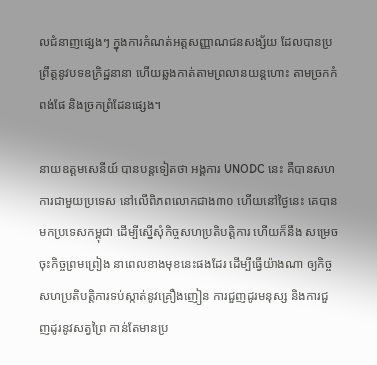លជំនាញផ្សេងៗ ក្នុងការកំណត់អត្តសញ្ញាណជនសង្ស័យ ដែលបានប្រព្រឹត្តនូវបទឧក្រិដ្ឋនានា ហើយឆ្លងកាត់តាមព្រលានយន្តហោះ តាមច្រកកំពង់ផែ និងច្រកព្រំដែនផ្សេង។

នាយឧត្តមសេនីយ៍ បានបន្តទៀតថា អង្គការ UNODC នេះ គឺបានសហការជាមួយប្រទេស នៅលើពិភពលោកជាង៣០ ហើយនៅថ្ងៃនេះ គេបានមកប្រទេសកម្ពុជា ដើម្បីស្នើសុំកិច្ចសហប្រតិបត្តិការ ហើយក៏នឹង សម្រេចចុះកិច្ចព្រមព្រៀង នាពេលខាងមុខនេះផងដែរ ដើម្បីធ្វើយ៉ាងណា ឲ្យកិច្ចសហប្រតិបត្តិការទប់ស្កាត់នូវគ្រឿងញៀន ការជួញដូរមនុស្ស និងការជួញដូរនូវសត្វព្រៃ កាន់តែមានប្រ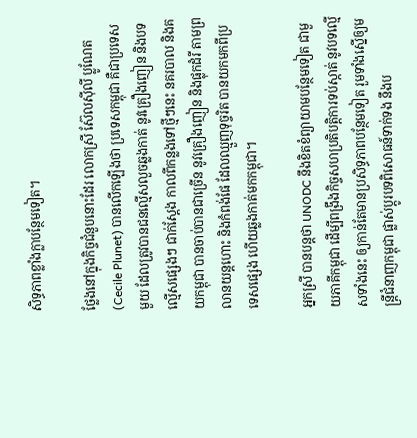សិទ្ធភាពខ្លាំងក្លាបន្ថែមទៀត។

ថ្លែងនៅក្នុងកិច្ចជំនួបនោះដែរ លោកស្រី ស៊ែលស៊ីលី ប្លូណែត (Cecile Plunet) បានលើកឡើងថា ប្រទេសកម្ពុជា គឺជាប្រទេសមួយ ដែលត្រូវបានជនល្មើសលួចឆ្លងកាត់ នូវគ្រឿងញៀន និងបទល្មើសផ្សេងៗ ជាក់ស្តែង កាលពីកន្លងទៅថ្មីៗនេះ នគរបាល និងគយកម្ពុជា បានចាប់បានជាច្រើន នូវគ្រឿងញៀន និងផ្លុកដំរី តាមព្រលានយន្តហោះ និងកំពង់ផែ ដែលឈ្មួញទុច្ចរិត បានយកមកពីប្រទេសផ្សេង ហើយឆ្លងកាត់មកកម្ពុជា។

អ្នកស្រី បានបន្តថា UNODC នឹងខិតខំព្យាយាមបន្ថែមទៀត ជាមួយភាគីកម្ពុជា ដើម្បីពង្រឹងកិច្ចសហប្រតិបត្តិការទប់ស្កាត់ នូវបទល្មើសទាំងនេះ ឲ្យកាន់តែមានប្រសិទ្ធភាពបន្ថែមទៀត រួមទាំងស្នើឲ្យមន្រ្តីជំនាញកម្ពុជា ផ្លាស់ប្តូរបទពិសោធន៍ទាក់ទង នឹងប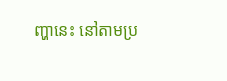ញ្ហានេះ នៅតាមប្រ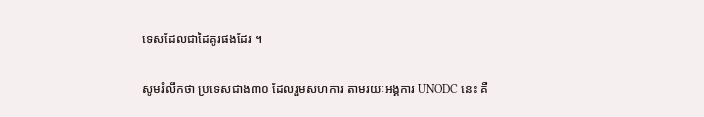ទេសដែលជាដៃគូរផងដែរ ។

សូមរំលឹកថា ប្រទេសជាង៣០ ដែលរួមសហការ តាមរយៈអង្គការ UNODC នេះ គឺ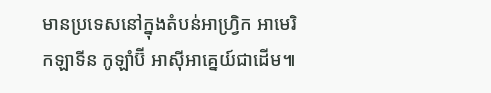មានប្រទេសនៅក្នុងតំបន់អាហ្វ្រិក អាមេរិកឡាទីន កូឡាំប៊ី អាស៊ីអាគ្នេយ៍ជាដើម៕